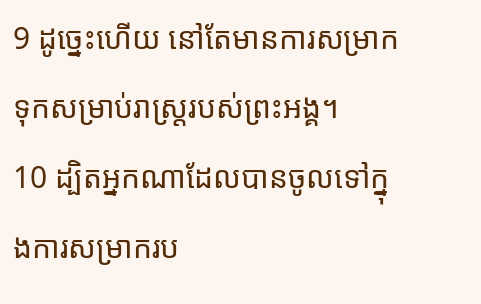9 ដូច្នេះហើយ នៅតែមានការសម្រាកទុកសម្រាប់រាស្ដ្ររបស់ព្រះអង្គ។
10 ដ្បិតអ្នកណាដែលបានចូលទៅក្នុងការសម្រាករប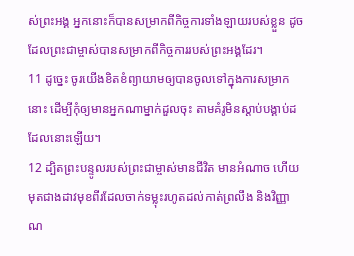ស់ព្រះអង្គ អ្នកនោះក៏បានសម្រាកពីកិច្ចការទាំងឡាយរបស់ខ្លួន ដូចដែលព្រះជាម្ចាស់បានសម្រាកពីកិច្ចការរបស់ព្រះអង្គដែរ។
11 ដូច្នេះ ចូរយើងខិតខំព្យាយាមឲ្យបានចូលទៅក្នុងការសម្រាកនោះ ដើម្បីកុំឲ្យមានអ្នកណាម្នាក់ដួលចុះ តាមគំរូមិនស្ដាប់បង្គាប់ដដែលនោះឡើយ។
12 ដ្បិតព្រះបន្ទូលរបស់ព្រះជាម្ចាស់មានជីវិត មានអំណាច ហើយមុតជាងដាវមុខពីរដែលចាក់ទម្លុះរហូតដល់កាត់ព្រលឹង និងវិញ្ញាណ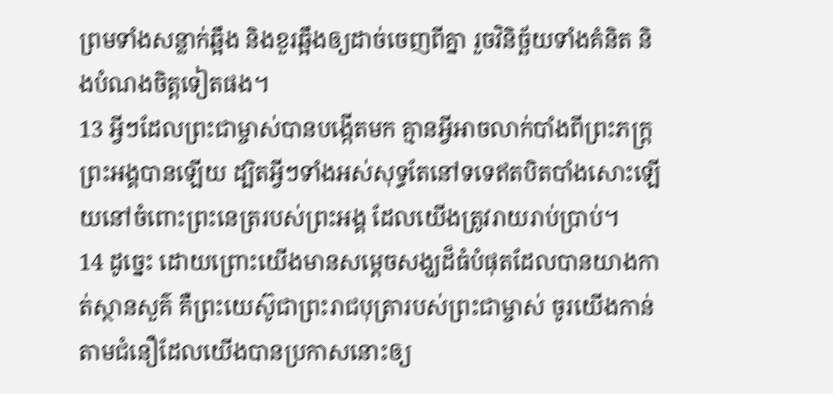ព្រមទាំងសន្លាក់ឆ្អឹង និងខួរឆ្អឹងឲ្យដាច់ចេញពីគ្នា រួចវិនិច្ឆ័យទាំងគំនិត និងបំណងចិត្តទៀតផង។
13 អ្វីៗដែលព្រះជាម្ចាស់បានបង្កើតមក គ្មានអ្វីអាចលាក់បាំងពីព្រះភក្ដ្រព្រះអង្គបានឡើយ ដ្បិតអ្វីៗទាំងអស់សុទ្ធតែនៅទទេឥតបិតបាំងសោះឡើយនៅចំពោះព្រះនេត្ររបស់ព្រះអង្គ ដែលយើងត្រូវរាយរាប់ប្រាប់។
14 ដូច្នេះ ដោយព្រោះយើងមានសម្ដេចសង្ឃដ៏ធំបំផុតដែលបានយាងកាត់ស្ថានសួគ៌ គឺព្រះយេស៊ូជាព្រះរាជបុត្រារបស់ព្រះជាម្ចាស់ ចូរយើងកាន់តាមជំនឿដែលយើងបានប្រកាសនោះឲ្យ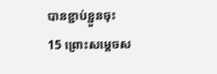បានខ្ជាប់ខ្ជួនចុះ
15 ព្រោះសម្ដេចស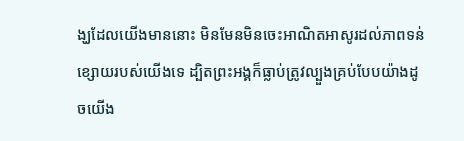ង្ឃដែលយើងមាននោះ មិនមែនមិនចេះអាណិតអាសូរដល់ភាពទន់ខ្សោយរបស់យើងទេ ដ្បិតព្រះអង្គក៏ធ្លាប់ត្រូវល្បួងគ្រប់បែបយ៉ាងដូចយើង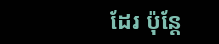ដែរ ប៉ុន្ដែ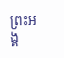ព្រះអង្គ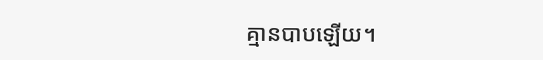គ្មានបាបឡើយ។